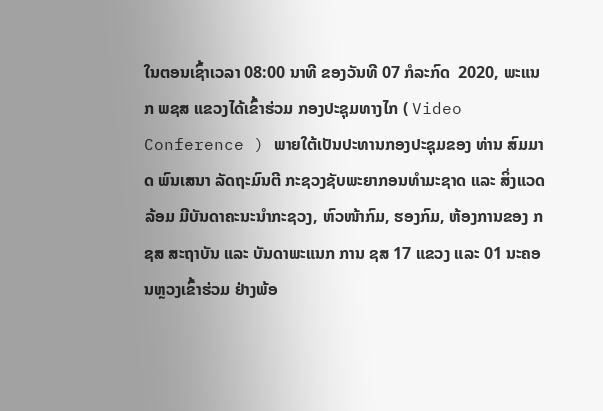ໃນຕອນເຊົ້າເວລາ 08:00 ນາທີ ຂອງວັນທີ 07 ກໍລະກົດ  2020, ພະແນກ ພຊສ ແຂວງໄດ້ເຂົ້າຮ່ວມ ກອງປະຊຸມທາງໄກ ( Video Conference ) ພາຍໃຕ້ເປັນປະທານກອງປະຊຸມຂອງ ທ່ານ ສົມມາດ ພົນເສນາ ລັດຖະມົນຕີ ກະຊວງຊັບພະຍາກອນທຳມະຊາດ ແລະ ສິ່ງແວດລ້ອມ ມີບັນດາຄະນະນຳກະຊວງ, ຫົວໜ້າກົມ, ຮອງກົມ, ຫ້ອງການຂອງ ກຊສ ສະຖາບັນ ແລະ ບັນດາພະແນກ ການ ຊສ 17 ແຂວງ ແລະ 01 ນະຄອນຫຼວງເຂົ້າຮ່ວມ ຢ່າງພ້ອ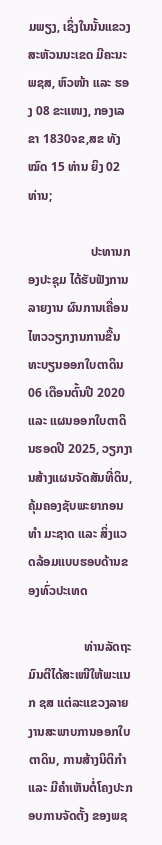ມພຽງ, ເຊິ່ງໃນນັ້ນແຂວງສະຫັວນນະເຂດ ມີຄະນະພຊສ, ຫົວໜ້າ ແລະ ຮອງ 08 ຂະແໜງ, ກອງເລຂາ 1830ຈຂ,ສຂ ທັງໝົດ 15 ທ່ານ ຍິງ 02 ທ່ານ;

                    ປະທານກອງປະຊຸມ ໄດ້ຮັບຟັງການລາຍງານ ຜົນການເຄື່ອນໄຫວວຽກງານການຂື້ນທະບຽນອອກໃບຕາດິນ 06 ເດືອນຕົ້ນປີ 2020 ແລະ ແຜນອອກໃບຕາດິນຮອດປີ 2025, ວຽກງານສ້າງແຜນຈັດສັນທີ່ດິນ, ຄຸ້ມຄອງຊັບພະຍາກອນທຳ ມະຊາດ ແລະ ສິ່ງແວດລ້ອມແບບຮອບດ້ານຂອງທົ່ວປະເທດ

                  ທ່ານລັດຖະມົນຕີໄດ້ສະເໜີໃຫ້ພະແນກ ຊສ ແຕ່ລະແຂວງລາຍງານສະພາບການອອກໃບຕາດິນ, ການສ້າງນິຕິກຳ ແລະ ມີຄຳເຫັນຕໍ່ໂຄງປະກອບການຈັດຕັ້ງ ຂອງພຊ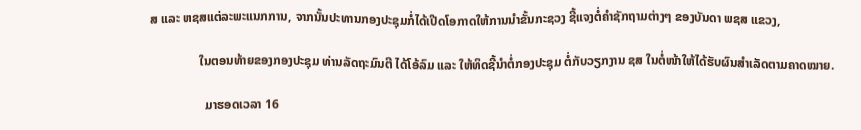ສ ແລະ ຫຊສແຕ່ລະພະແນກການ, ຈາກນັ້ນປະທານກອງປະຊຸມກໍ່ໄດ້ເປີດໂອກາດໃຫ້ການນຳຂັ້ນກະຊວງ ຊີ້ແຈງຕໍ່ຄຳຊັກຖາມຕ່າງໆ ຂອງບັນດາ ພຊສ ແຂວງ,

                ໃນຕອນທ້າຍຂອງກອງປະຊຸມ ທ່ານລັດຖະມົນຕີ ໄດ້ໂອ້ລົມ ແລະ ໃຫ້ທິດຊີ້ນຳຕໍ່ກອງປະຊຸມ ຕໍ່ກັບວຽກງານ ຊສ ໃນຕໍ່ໜ້າໃຫ້ໄດ້ຮັບຜົນສຳເລັດຕາມຄາດໝາຍ.

                  ມາຮອດເວລາ 16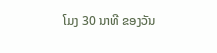ໂມງ 30 ນາທີ ຂອງວັນ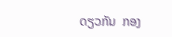ດຽວກັນ  ກອງ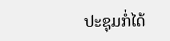ປະຊຸມກໍ່ໄດ້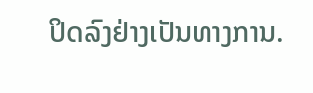ປິດລົງຢ່າງເປັນທາງການ.